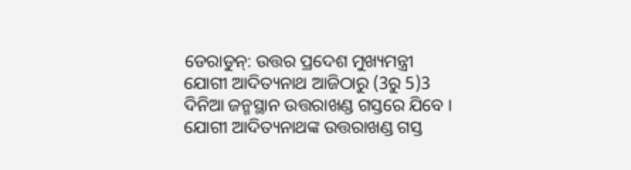ଡେରାଡୁନ୍: ଉତ୍ତର ପ୍ରଦେଶ ମୁଖ୍ୟମନ୍ତ୍ରୀ ଯୋଗୀ ଆଦିତ୍ୟନାଥ ଆଜିଠାରୁ (3ରୁ 5)3 ଦିନିଆ ଜନ୍ମସ୍ଥାନ ଉତ୍ତରାଖଣ୍ଡ ଗସ୍ତରେ ଯିବେ । ଯୋଗୀ ଆଦିତ୍ୟନାଥଙ୍କ ଉତ୍ତରାଖଣ୍ଡ ଗସ୍ତ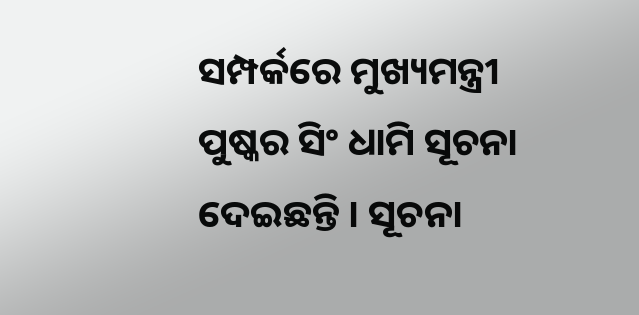ସମ୍ପର୍କରେ ମୁଖ୍ୟମନ୍ତ୍ରୀ ପୁଷ୍କର ସିଂ ଧାମି ସୂଚନା ଦେଇଛନ୍ତି । ସୂଚନା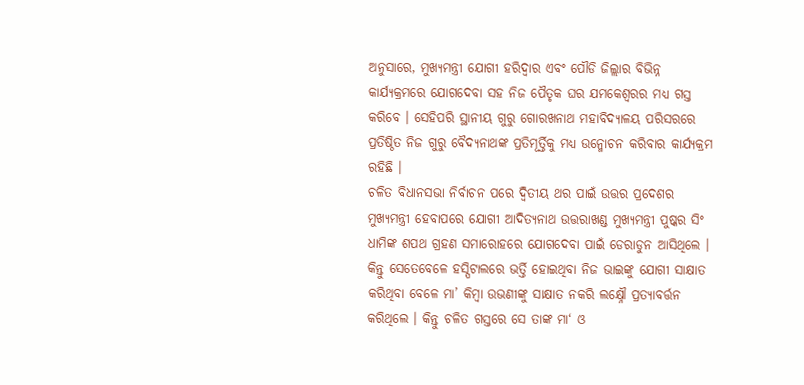ଅନୁସାରେ, ମୁଖ୍ୟମନ୍ତ୍ରୀ ଯୋଗୀ ହରିଦ୍ୱାର ଏବଂ ପୌଡି ଜିଲ୍ଲାର ବିଭିନ୍ନ କାର୍ଯ୍ୟକ୍ରମରେ ଯୋଗଦେବା ସହ ନିଜ ପୈତୃକ ଘର ଯମକେଶ୍ୱରର ମଧ୍ୟ ଗସ୍ତ କରିବେ । ସେହିପରି ସ୍ଥାନୀୟ ଗୁରୁ ଗୋରଖନାଥ ମହାବିଦ୍ୟାଳୟ ପରିସରରେ ପ୍ରତିଷ୍ଠିତ ନିଜ ଗୁରୁ ବୈଦ୍ୟନାଥଙ୍କ ପ୍ରତିମୂର୍ତ୍ତିକୁ ମଧ୍ୟ ଉନ୍ମୋଚନ କରିବାର କାର୍ଯ୍ୟକ୍ରମ ରହିଛି ।
ଚଳିତ ବିଧାନସଭା ନିର୍ବାଚନ ପରେ ଦ୍ବିତୀୟ ଥର ପାଇଁ ଉତ୍ତର ପ୍ରଦେଶର ମୁଖ୍ୟମନ୍ତ୍ରୀ ହେବାପରେ ଯୋଗୀ ଆଦିତ୍ୟନାଥ ଉତ୍ତରାଖଣ୍ଡ ମୁଖ୍ୟମନ୍ତ୍ରୀ ପୁଷ୍କର ସିଂ ଧାମିଙ୍କ ଶପଥ ଗ୍ରହଣ ସମାରୋହରେ ଯୋଗଦେବା ପାଇଁ ଡେରାଡୁନ ଆସିଥିଲେ । କିନ୍ତୁ ସେତେବେଳେ ହସ୍ପିଟାଲରେ ଭର୍ତ୍ତି ହୋଇଥିବା ନିଜ ଭାଇଙ୍କୁ ଯୋଗୀ ସାକ୍ଷାତ କରିଥିବା ବେଳେ ମା’ କିମ୍ବା ଉଭଣୀଙ୍କୁ ସାକ୍ଷାତ ନକରି ଲକ୍ଷ୍ନୌ ପ୍ରତ୍ୟାବର୍ତ୍ତନ କରିଥିଲେ । କିନ୍ତୁ ଚଳିତ ଗସ୍ତରେ ସେ ତାଙ୍କ ମା‘ ଓ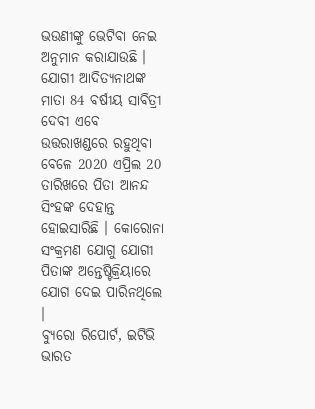ଭଉଣୀଙ୍କୁ ଭେଟିବା ନେଇ ଅନୁମାନ କରାଯାଉଛି ।
ଯୋଗୀ ଆଦିତ୍ୟନାଥଙ୍କ ମାତା 84 ବର୍ଷୀୟ ସାବିତ୍ରୀ ଦେବୀ ଏବେ ଉତ୍ତରାଖଣ୍ଡରେ ରହୁଥିବା ବେଳେ 2020 ଏପ୍ରିଲ 20 ତାରିଖରେ ପିତା ଆନନ୍ଦ ସିଂହଙ୍କ ଦେହାନ୍ତ ହୋଇସାରିଛି । କୋରୋନା ସଂକ୍ରମଣ ଯୋଗୁ ଯୋଗୀ ପିତାଙ୍କ ଅନ୍ତେଷ୍ଟିକ୍ରିୟାରେ ଯୋଗ ଦେଇ ପାରିନଥିଲେ ।
ବ୍ୟୁରୋ ରିପୋର୍ଟ, ଇଟିଭି ଭାରତ